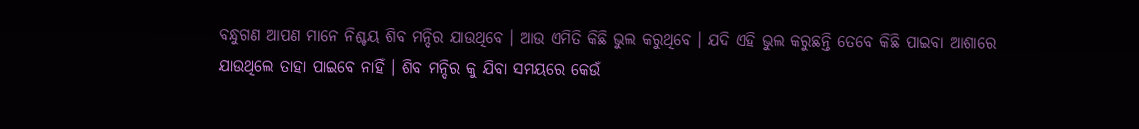ବନ୍ଧୁଗଣ ଆପଣ ମାନେ ନିଶ୍ଚୟ ଶିବ ମନ୍ଦିର ଯାଉଥିବେ । ଆଉ ଏମିତି କିଛି ଭୁଲ କରୁଥିବେ । ଯଦି ଏହି ଭୁଲ କରୁଛନ୍ତି ତେବେ କିଛି ପାଇବା ଆଶାରେ ଯାଉଥିଲେ ତାହା ପାଇବେ ନାହିଁ । ଶିବ ମନ୍ଦିର କୁ ଯିବା ସମୟରେ କେଉଁ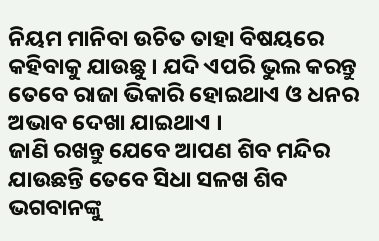ନିୟମ ମାନିବା ଉଚିତ ତାହା ବିଷୟରେ କହିବାକୁ ଯାଉଛୁ । ଯଦି ଏପରି ଭୁଲ କରନ୍ତୁ ତେବେ ରାଜା ଭିକାରି ହୋଇଥାଏ ଓ ଧନର ଅଭାବ ଦେଖା ଯାଇଥାଏ ।
ଜାଣି ରଖନ୍ତୁ ଯେବେ ଆପଣ ଶିବ ମନ୍ଦିର ଯାଉଛନ୍ତି ତେବେ ସିଧା ସଳଖ ଶିବ ଭଗବାନଙ୍କୁ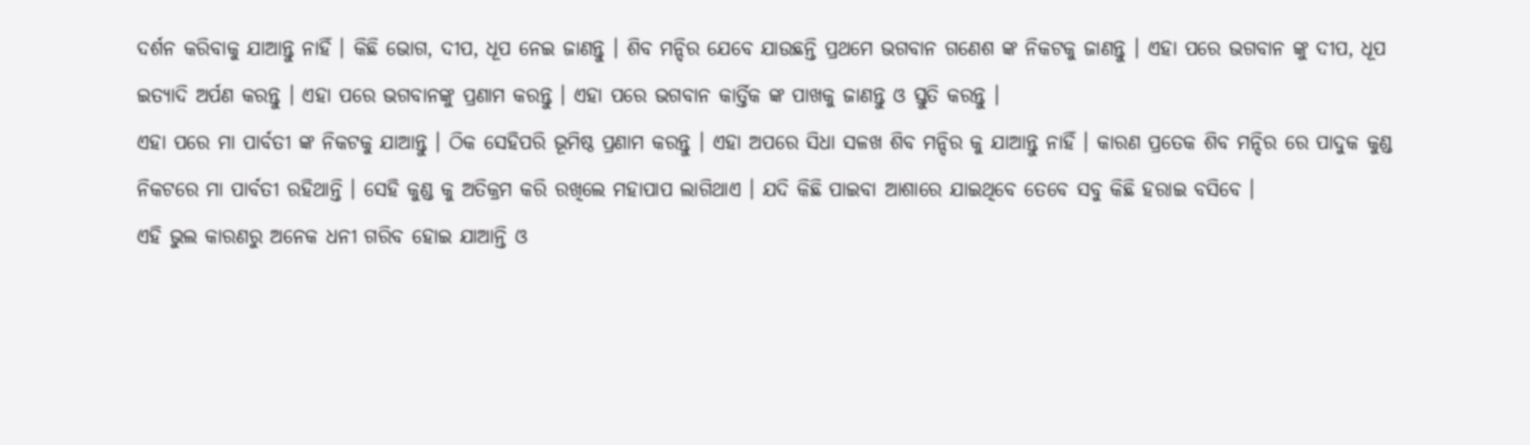ଦର୍ଶନ କରିବାକୁ ଯାଆନ୍ତୁ ନାହିଁ । କିଛି ଭୋଗ, ଦୀପ, ଧୂପ ନେଇ ଜାଣନ୍ତୁ । ଶିବ ମନ୍ଦିର ଯେବେ ଯାଉଛନ୍ତି ପ୍ରଥମେ ଭଗବାନ ଗଣେଶ ଙ୍କ ନିକଟକୁ ଜାଣନ୍ତୁ । ଏହା ପରେ ଭଗବାନ ଙ୍କୁ ଦୀପ, ଧୂପ ଇତ୍ୟାଦି ଅର୍ପଣ କରନ୍ତୁ । ଏହା ପରେ ଭଗବାନଙ୍କୁ ପ୍ରଣାମ କରନ୍ତୁ । ଏହା ପରେ ଭଗବାନ କାର୍ତ୍ତିକ ଙ୍କ ପାଖକୁ ଜାଣନ୍ତୁ ଓ ସ୍ତୁତି କରନ୍ତୁ ।
ଏହା ପରେ ମା ପାର୍ବତୀ ଙ୍କ ନିକଟକୁ ଯାଆନ୍ତୁ । ଠିକ ସେହିପରି ଭୂମିଷ୍ଠ ପ୍ରଣାମ କରନ୍ତୁ । ଏହା ଅପରେ ସିଧା ସଳଖ ଶିବ ମନ୍ଦିର କୁ ଯାଆନ୍ତୁ ନାହିଁ । କାରଣ ପ୍ରତେକ ଶିବ ମନ୍ଦିର ରେ ପାଦୁକ କୁଣ୍ଡ ନିକଟରେ ମା ପାର୍ବତୀ ରହିଥାନ୍ତି । ସେହି କୁଣ୍ଡ କୁ ଅତିକ୍ରମ କରି ରଖିଲେ ମହାପାପ ଲାଗିଥାଏ । ଯଦି କିଛି ପାଇବା ଆଶାରେ ଯାଇଥିବେ ତେବେ ସବୁ କିଛି ହରାଇ ବସିବେ ।
ଏହି ଭୁଲ କାରଣରୁ ଅନେକ ଧନୀ ଗରିବ ହୋଇ ଯାଆନ୍ତି ଓ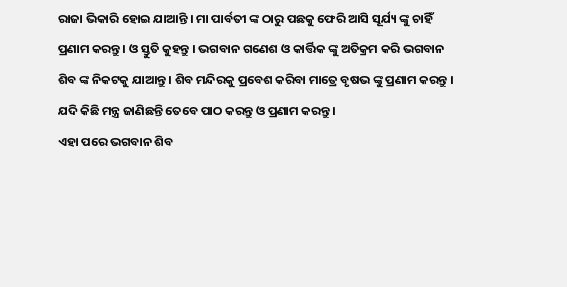ରାଜା ଭିକାରି ହୋଇ ଯାଆନ୍ତି । ମା ପାର୍ବତୀ ଙ୍କ ଠାରୁ ପଛକୁ ଫେରି ଆସି ସୂର୍ଯ୍ୟ ଙ୍କୁ ଚାହିଁ ପ୍ରଣାମ କରନ୍ତୁ । ଓ ସ୍ତୁତି କୁହନ୍ତୁ । ଭଗବାନ ଗଣେଶ ଓ କାର୍ତ୍ତିକ ଙ୍କୁ ଅତିକ୍ରମ କରି ଭଗବାନ ଶିବ ଙ୍କ ନିକଟକୁ ଯାଆନ୍ତୁ । ଶିବ ମନ୍ଦିରକୁ ପ୍ରବେଶ କରିବା ମାତ୍ରେ ବୃଷଭ ଙ୍କୁ ପ୍ରଣାମ କରନ୍ତୁ । ଯଦି କିଛି ମନ୍ତ୍ର ଜାଣିଛନ୍ତି ତେବେ ପାଠ କରନ୍ତୁ ଓ ପ୍ରଣାମ କରନ୍ତୁ ।
ଏହା ପରେ ଭଗବାନ ଶିବ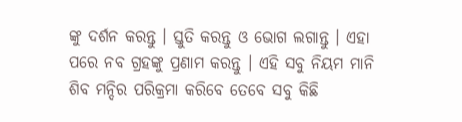ଙ୍କୁ ଦର୍ଶନ କରନ୍ତୁ । ସ୍ତୁତି କରନ୍ତୁ ଓ ଭୋଗ ଲଗାନ୍ତୁ । ଏହା ପରେ ନବ ଗ୍ରହଙ୍କୁ ପ୍ରଣାମ କରନ୍ତୁ । ଏହି ସବୁ ନିୟମ ମାନି ଶିବ ମନ୍ଦିର ପରିକ୍ରମା କରିବେ ତେବେ ସବୁ କିଛି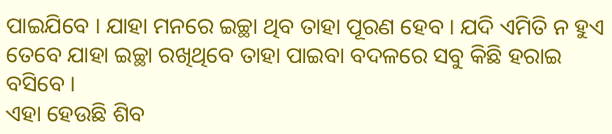ପାଇଯିବେ । ଯାହା ମନରେ ଇଚ୍ଛା ଥିବ ତାହା ପୂରଣ ହେବ । ଯଦି ଏମିତି ନ ହୁଏ ତେବେ ଯାହା ଇଚ୍ଛା ରଖିଥିବେ ତାହା ପାଇବା ବଦଳରେ ସବୁ କିଛି ହରାଇ ବସିବେ ।
ଏହା ହେଉଛି ଶିବ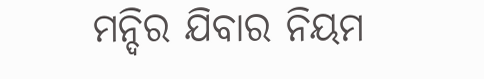ମନ୍ଦିର ଯିବାର ନିୟମ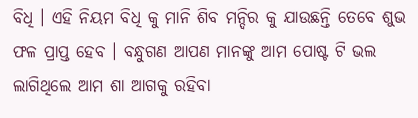ବିଧି । ଏହି ନିୟମ ବିଧି କୁ ମାନି ଶିବ ମନ୍ଦିର କୁ ଯାଉଛନ୍ତି ତେବେ ଶୁଭ ଫଳ ପ୍ରାପ୍ତ ହେବ । ବନ୍ଧୁଗଣ ଆପଣ ମାନଙ୍କୁ ଆମ ପୋଷ୍ଟ ଟି ଭଲ ଲାଗିଥିଲେ ଆମ ଶା ଆଗକୁ ରହିବା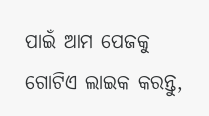ପାଇଁ ଆମ ପେଜକୁ ଗୋଟିଏ ଲାଇକ କରନ୍ତୁ,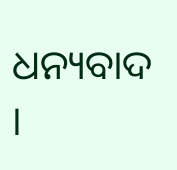ଧନ୍ୟବାଦ ।